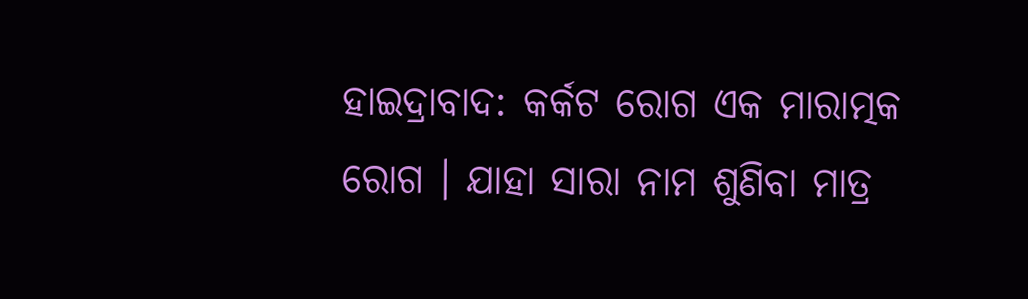ହାଇଦ୍ରାବାଦ: କର୍କଟ ରୋଗ ଏକ ମାରାତ୍ମକ ରୋଗ । ଯାହା ସାରା ନାମ ଶୁଣିବା ମାତ୍ର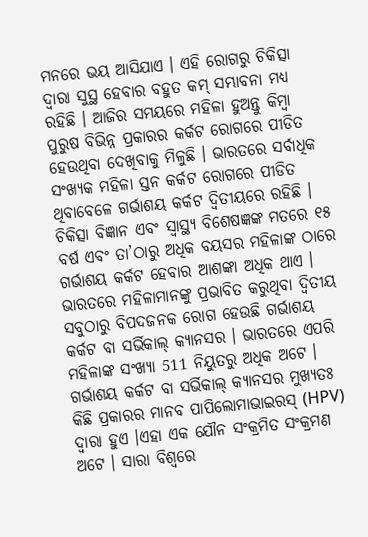ମନରେ ଭୟ ଆସିଯାଏ । ଏହି ରୋଗରୁ ଚିକିତ୍ସା ଦ୍ବାରା ସୁସ୍ଥ ହେବାର ବହୁତ କମ୍ ସମ୍ଭାବନା ମଧ୍ୟ ରହିଛି । ଆଜିର ସମୟରେ ମହିଳା ହୁଅନ୍ତୁ କିମ୍ବା ପୁରୁଷ ବିଭିନ୍ନ ପ୍ରକାରର କର୍କଟ ରୋଗରେ ପୀଡିତ ହେଉଥିବା ଦେଖିବାକୁ ମିଳୁଛି । ଭାରତରେ ସର୍ବାଧିକ ସଂଖ୍ୟକ ମହିଳା ସ୍ତନ କର୍କଟ ରୋଗରେ ପୀଡିତ ଥିବାବେଳେ ଗର୍ଭାଶୟ କର୍କଟ ଦ୍ବିତୀୟରେ ରହିଛି ।
ଚିକିତ୍ସା ବିଜ୍ଞାନ ଏବଂ ସ୍ବାସ୍ଥ୍ୟ ବିଶେଷଜ୍ଞଙ୍କ ମତରେ ୧୫ ବର୍ଷ ଏବଂ ତା’ଠାରୁ ଅଧିକ ବୟସର ମହିଳାଙ୍କ ଠାରେ ଗର୍ଭାଶୟ କର୍କଟ ହେବାର ଆଶଙ୍କା ଅଧିକ ଥାଏ । ଭାରତରେ ମହିଳାମାନଙ୍କୁ ପ୍ରଭାବିତ କରୁଥିବା ଦ୍ବିତୀୟ ସବୁଠାରୁ ବିପଦଜନକ ରୋଗ ହେଉଛି ଗର୍ଭାଶୟ କର୍କଟ ବା ସର୍ଭିକାଲ୍ କ୍ୟାନସର । ଭାରତରେ ଏପରି ମହିଳାଙ୍କ ସଂଖ୍ୟା 511 ନିୟୁତରୁ ଅଧିକ ଅଟେ ।
ଗର୍ଭାଶୟ କର୍କଟ ବା ସର୍ଭିକାଲ୍ କ୍ୟାନସର ମୁଖ୍ୟତଃ କିଛି ପ୍ରକାରର ମାନବ ପାପିଲୋମାଭାଇରସ୍ (HPV) ଦ୍ବାରା ହୁଏ ।ଏହା ଏକ ଯୌନ ସଂକ୍ରମିତ ସଂକ୍ରମଣ ଅଟେ । ସାରା ବିଶ୍ବରେ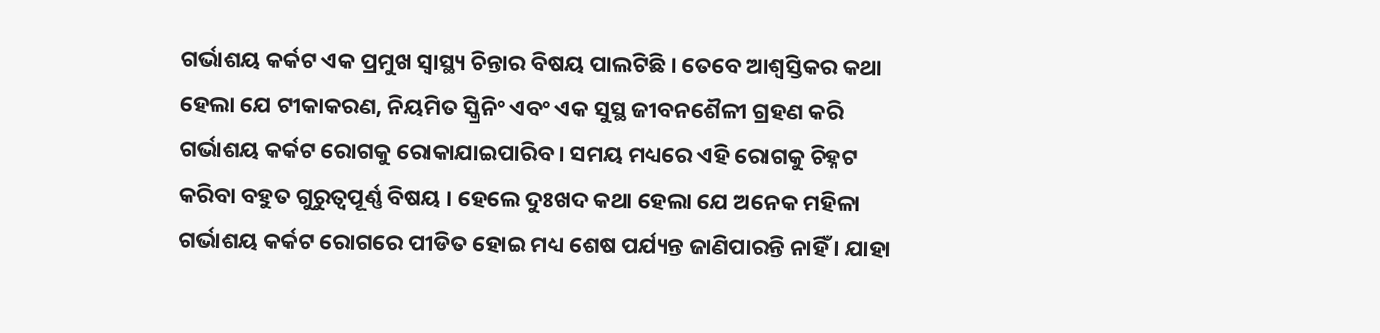ଗର୍ଭାଶୟ କର୍କଟ ଏକ ପ୍ରମୁଖ ସ୍ବାସ୍ଥ୍ୟ ଚିନ୍ତାର ବିଷୟ ପାଲଟିଛି । ତେବେ ଆଶ୍ବସ୍ତିକର କଥା ହେଲା ଯେ ଟୀକାକରଣ, ନିୟମିତ ସ୍କ୍ରିନିଂ ଏବଂ ଏକ ସୁସ୍ଥ ଜୀବନଶୈଳୀ ଗ୍ରହଣ କରି ଗର୍ଭାଶୟ କର୍କଟ ରୋଗକୁ ରୋକାଯାଇପାରିବ। ସମୟ ମଧ୍ୟରେ ଏହି ରୋଗକୁ ଚିହ୍ନଟ କରିବା ବହୁତ ଗୁରୁତ୍ବପୂର୍ଣ୍ଣ ବିଷୟ । ହେଲେ ଦୁଃଖଦ କଥା ହେଲା ଯେ ଅନେକ ମହିଳା ଗର୍ଭାଶୟ କର୍କଟ ରୋଗରେ ପୀଡିତ ହୋଇ ମଧ୍ୟ ଶେଷ ପର୍ଯ୍ୟନ୍ତ ଜାଣିପାରନ୍ତି ନାହିଁ । ଯାହା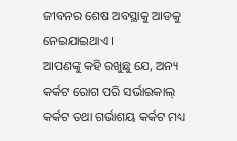ଜୀବନର ଶେଷ ଅବସ୍ଥାକୁ ଆଡକୁ ନେଇଯାଇଥାଏ ।
ଆପଣଙ୍କୁ କହି ରଖୁଛୁ ଯେ, ଅନ୍ୟ କର୍କଟ ରୋଗ ପରି ସର୍ଭାଇକାଲ୍ କର୍କଟ ତଥା ଗର୍ଭାଶୟ କର୍କଟ ମଧ୍ୟ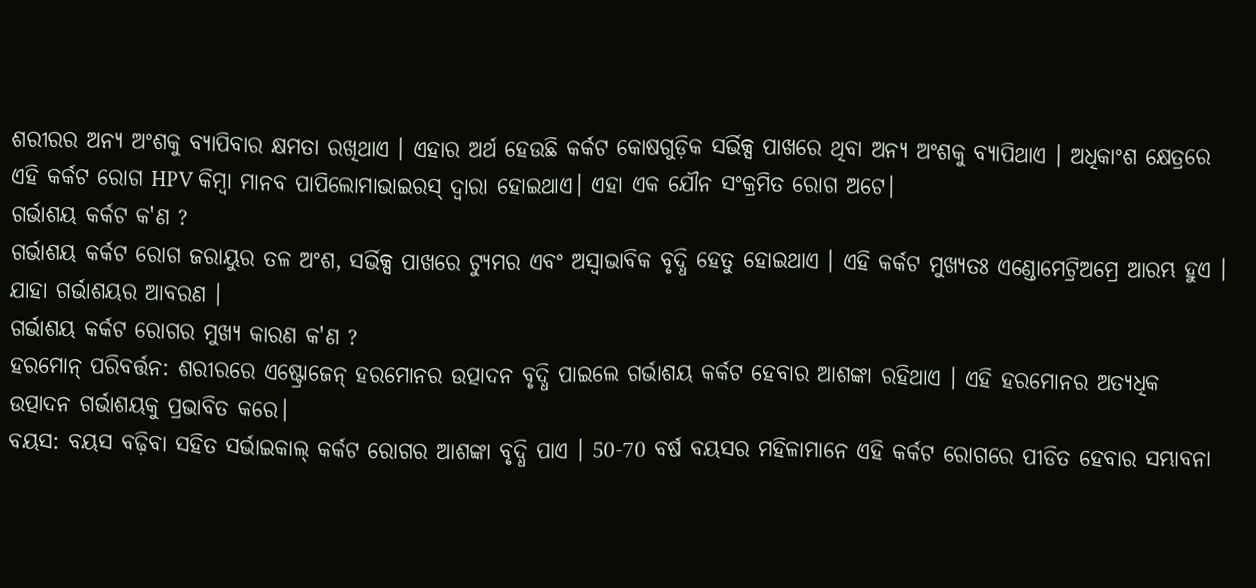ଶରୀରର ଅନ୍ୟ ଅଂଶକୁ ବ୍ୟାପିବାର କ୍ଷମତା ରଖିଥାଏ । ଏହାର ଅର୍ଥ ହେଉଛି କର୍କଟ କୋଷଗୁଡ଼ିକ ସର୍ଭିକ୍ସ ପାଖରେ ଥିବା ଅନ୍ୟ ଅଂଶକୁ ବ୍ୟାପିଥାଏ । ଅଧିକାଂଶ କ୍ଷେତ୍ରରେ ଏହି କର୍କଟ ରୋଗ HPV କିମ୍ବା ମାନବ ପାପିଲୋମାଭାଇରସ୍ ଦ୍ବାରା ହୋଇଥାଏ। ଏହା ଏକ ଯୌନ ସଂକ୍ରମିତ ରୋଗ ଅଟେ।
ଗର୍ଭାଶୟ କର୍କଟ କ'ଣ ?
ଗର୍ଭାଶୟ କର୍କଟ ରୋଗ ଜରାୟୁର ତଳ ଅଂଶ, ସର୍ଭିକ୍ସ ପାଖରେ ଟ୍ୟୁମର ଏବଂ ଅସ୍ବାଭାବିକ ବୃଦ୍ଧି ହେତୁ ହୋଇଥାଏ । ଏହି କର୍କଟ ମୁଖ୍ୟତଃ ଏଣ୍ଡୋମେଟ୍ରିଅମ୍ରେ ଆରମ୍ଭ ହୁଏ । ଯାହା ଗର୍ଭାଶୟର ଆବରଣ ।
ଗର୍ଭାଶୟ କର୍କଟ ରୋଗର ମୁଖ୍ୟ କାରଣ କ'ଣ ?
ହରମୋନ୍ ପରିବର୍ତ୍ତନ: ଶରୀରରେ ଏଷ୍ଟ୍ରୋଜେନ୍ ହରମୋନର ଉତ୍ପାଦନ ବୃଦ୍ଧି ପାଇଲେ ଗର୍ଭାଶୟ କର୍କଟ ହେବାର ଆଶଙ୍କା ରହିଥାଏ । ଏହି ହରମୋନର ଅତ୍ୟଧିକ ଉତ୍ପାଦନ ଗର୍ଭାଶୟକୁ ପ୍ରଭାବିତ କରେ।
ବୟସ: ବୟସ ବଢ଼ିବା ସହିତ ସର୍ଭାଇକାଲ୍ କର୍କଟ ରୋଗର ଆଶଙ୍କା ବୃଦ୍ଧି ପାଏ । 50-70 ବର୍ଷ ବୟସର ମହିଳାମାନେ ଏହି କର୍କଟ ରୋଗରେ ପୀଡିତ ହେବାର ସମ୍ଭାବନା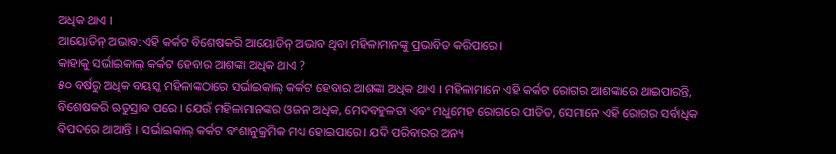ଅଧିକ ଥାଏ ।
ଆୟୋଡିନ୍ ଅଭାବ:ଏହି କର୍କଟ ବିଶେଷକରି ଆୟୋଡିନ୍ ଅଭାବ ଥିବା ମହିଳାମାନଙ୍କୁ ପ୍ରଭାବିତ କରିପାରେ।
କାହାକୁ ସର୍ଭାଇକାଲ୍ କର୍କଟ ହେବାର ଆଶଙ୍କା ଅଧିକ ଥାଏ ?
୫୦ ବର୍ଷରୁ ଅଧିକ ବୟସ୍କ ମହିଳାଙ୍କଠାରେ ସର୍ଭାଇକାଲ୍ କର୍କଟ ହେବାର ଆଶଙ୍କା ଅଧିକ ଥାଏ । ମହିଳାମାନେ ଏହି କର୍କଟ ରୋଗର ଆଶଙ୍କାରେ ଥାଇପାରନ୍ତି, ବିଶେଷକରି ଋତୁସ୍ରାବ ପରେ । ଯେଉଁ ମହିଳାମାନଙ୍କର ଓଜନ ଅଧିକ, ମେଦବହୁଳତା ଏବଂ ମଧୁମେହ ରୋଗରେ ପୀଡିତ, ସେମାନେ ଏହି ରୋଗର ସର୍ବାଧିକ ବିପଦରେ ଥାଆନ୍ତି । ସର୍ଭାଇକାଲ୍ କର୍କଟ ବଂଶାନୁକ୍ରମିକ ମଧ୍ୟ ହୋଇପାରେ। ଯଦି ପରିବାରର ଅନ୍ୟ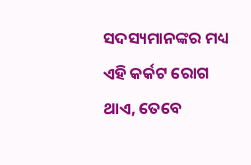ସଦସ୍ୟମାନଙ୍କର ମଧ୍ୟ ଏହି କର୍କଟ ରୋଗ ଥାଏ, ତେବେ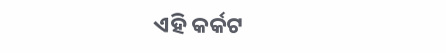ଏହି କର୍କଟ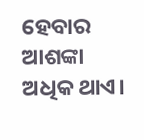ହେବାର ଆଶଙ୍କା ଅଧିକ ଥାଏ।